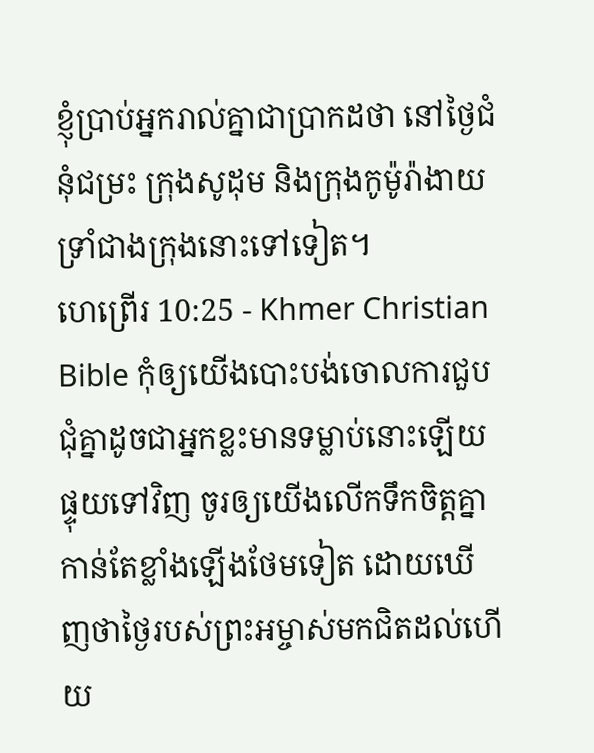ខ្ញុំប្រាប់អ្នករាល់គ្នាជាប្រាកដថា នៅថ្ងៃជំនុំជម្រះ ក្រុងសូដុម និងក្រុងកូម៉ូរ៉ាងាយទ្រាំជាងក្រុងនោះទៅទៀត។
ហេព្រើរ 10:25 - Khmer Christian Bible កុំឲ្យយើងបោះបង់ចោលការជួបជុំគ្នាដូចជាអ្នកខ្លះមានទម្លាប់នោះឡើយ ផ្ទុយទៅវិញ ចូរឲ្យយើងលើកទឹកចិត្តគ្នាកាន់តែខ្លាំងឡើងថែមទៀត ដោយឃើញថាថ្ងៃរបស់ព្រះអម្ចាស់មកជិតដល់ហើយ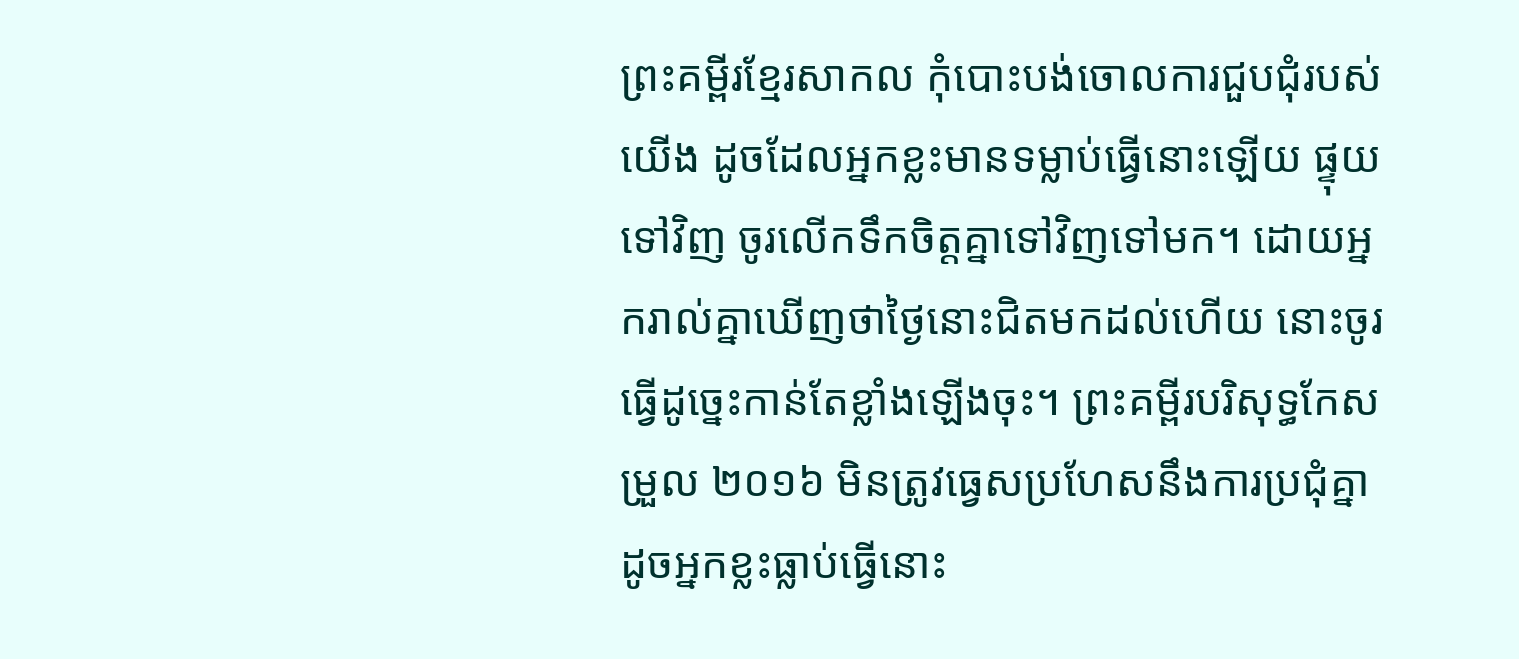ព្រះគម្ពីរខ្មែរសាកល កុំបោះបង់ចោលការជួបជុំរបស់យើង ដូចដែលអ្នកខ្លះមានទម្លាប់ធ្វើនោះឡើយ ផ្ទុយទៅវិញ ចូរលើកទឹកចិត្តគ្នាទៅវិញទៅមក។ ដោយអ្នករាល់គ្នាឃើញថាថ្ងៃនោះជិតមកដល់ហើយ នោះចូរធ្វើដូច្នេះកាន់តែខ្លាំងឡើងចុះ។ ព្រះគម្ពីរបរិសុទ្ធកែសម្រួល ២០១៦ មិនត្រូវធ្វេសប្រហែសនឹងការប្រជុំគ្នា ដូចអ្នកខ្លះធ្លាប់ធ្វើនោះ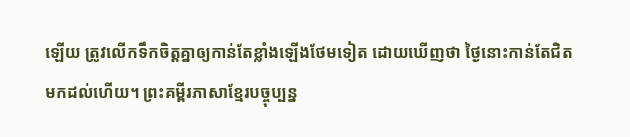ឡើយ ត្រូវលើកទឹកចិត្តគ្នាឲ្យកាន់តែខ្លាំងឡើងថែមទៀត ដោយឃើញថា ថ្ងៃនោះកាន់តែជិតមកដល់ហើយ។ ព្រះគម្ពីរភាសាខ្មែរបច្ចុប្បន្ន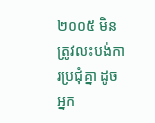២០០៥ មិនត្រូវលះបង់ការប្រជុំគ្នា ដូចអ្នក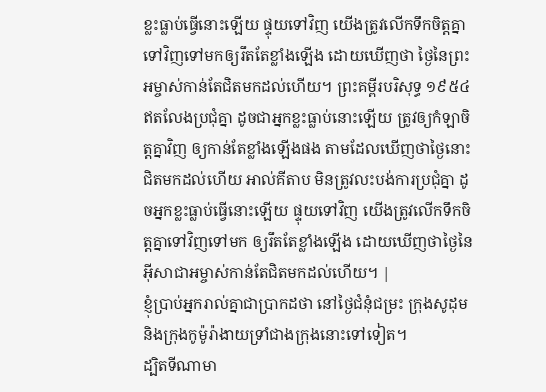ខ្លះធ្លាប់ធ្វើនោះឡើយ ផ្ទុយទៅវិញ យើងត្រូវលើកទឹកចិត្តគ្នាទៅវិញទៅមកឲ្យរឹតតែខ្លាំងឡើង ដោយឃើញថា ថ្ងៃនៃព្រះអម្ចាស់កាន់តែជិតមកដល់ហើយ។ ព្រះគម្ពីរបរិសុទ្ធ ១៩៥៤ ឥតលែងប្រជុំគ្នា ដូចជាអ្នកខ្លះធ្លាប់នោះឡើយ ត្រូវឲ្យកំឡាចិត្តគ្នាវិញ ឲ្យកាន់តែខ្លាំងឡើងផង តាមដែលឃើញថាថ្ងៃនោះជិតមកដល់ហើយ អាល់គីតាប មិនត្រូវលះបង់ការប្រជុំគ្នា ដូចអ្នកខ្លះធ្លាប់ធ្វើនោះឡើយ ផ្ទុយទៅវិញ យើងត្រូវលើកទឹកចិត្ដគ្នាទៅវិញទៅមក ឲ្យរឹតតែខ្លាំងឡើង ដោយឃើញថាថ្ងៃនៃអ៊ីសាជាអម្ចាស់កាន់តែជិតមកដល់ហើយ។ |
ខ្ញុំប្រាប់អ្នករាល់គ្នាជាប្រាកដថា នៅថ្ងៃជំនុំជម្រះ ក្រុងសូដុម និងក្រុងកូម៉ូរ៉ាងាយទ្រាំជាងក្រុងនោះទៅទៀត។
ដ្បិតទីណាមា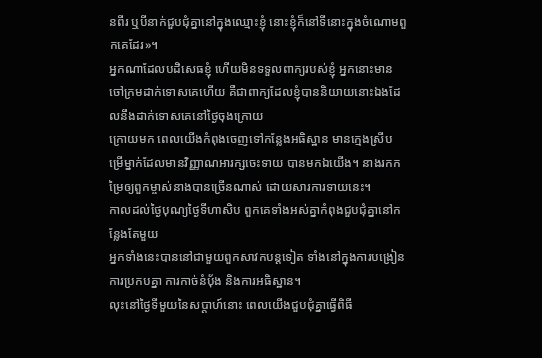នពីរ ឬបីនាក់ជួបជុំគ្នានៅក្នុងឈ្មោះខ្ញុំ នោះខ្ញុំក៏នៅទីនោះក្នុងចំណោមពួកគេដែរ»។
អ្នកណាដែលបដិសេធខ្ញុំ ហើយមិនទទួលពាក្យរបស់ខ្ញុំ អ្នកនោះមានចៅក្រមដាក់ទោសគេហើយ គឺជាពាក្យដែលខ្ញុំបាននិយាយនោះឯងដែលនឹងដាក់ទោសគេនៅថ្ងៃចុងក្រោយ
ក្រោយមក ពេលយើងកំពុងចេញទៅកន្លែងអធិស្ឋាន មានក្មេងស្រីបម្រើម្នាក់ដែលមានវិញ្ញាណអារក្សចេះទាយ បានមកឯយើង។ នាងរកកម្រៃឲ្យពួកម្ចាស់នាងបានច្រើនណាស់ ដោយសារការទាយនេះ។
កាលដល់ថ្ងៃបុណ្យថ្ងៃទីហាសិប ពួកគេទាំងអស់គ្នាកំពុងជួបជុំគ្នានៅកន្លែងតែមួយ
អ្នកទាំងនេះបាននៅជាមួយពួកសាវកបន្ដទៀត ទាំងនៅក្នុងការបង្រៀន ការប្រកបគ្នា ការកាច់នំប៉័ង និងការអធិស្ឋាន។
លុះនៅថ្ងៃទីមួយនៃសប្ដាហ៍នោះ ពេលយើងជួបជុំគ្នាធ្វើពិធី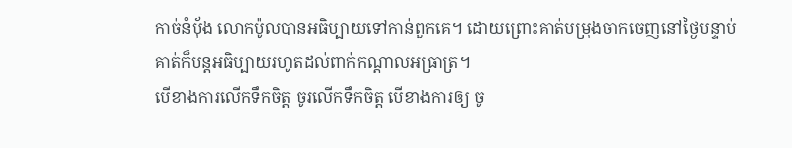កាច់នំប៉័ង លោកប៉ូលបានអធិប្បាយទៅកាន់ពួកគេ។ ដោយព្រោះគាត់បម្រុងចាកចេញនៅថ្ងៃបន្ទាប់ គាត់ក៏បន្ដអធិប្បាយរហូតដល់ពាក់កណ្ដាលអធ្រាត្រ។
បើខាងការលើកទឹកចិត្ដ ចូរលើកទឹកចិត្ដ បើខាងការឲ្យ ចូ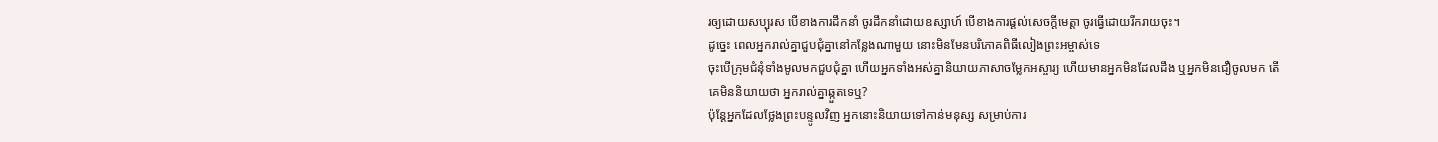រឲ្យដោយសប្បុរស បើខាងការដឹកនាំ ចូរដឹកនាំដោយឧស្សាហ៍ បើខាងការផ្ដល់សេចក្ដីមេត្ដា ចូរធ្វើដោយរីករាយចុះ។
ដូច្នេះ ពេលអ្នករាល់គ្នាជួបជុំគ្នានៅកន្លែងណាមួយ នោះមិនមែនបរិភោគពិធីលៀងព្រះអម្ចាស់ទេ
ចុះបើក្រុមជំនុំទាំងមូលមកជួបជុំគ្នា ហើយអ្នកទាំងអស់គ្នានិយាយភាសាចម្លែកអស្ចារ្យ ហើយមានអ្នកមិនដែលដឹង ឬអ្នកមិនជឿចូលមក តើគេមិននិយាយថា អ្នករាល់គ្នាឆ្កួតទេឬ?
ប៉ុន្ដែអ្នកដែលថ្លែងព្រះបន្ទូលវិញ អ្នកនោះនិយាយទៅកាន់មនុស្ស សម្រាប់ការ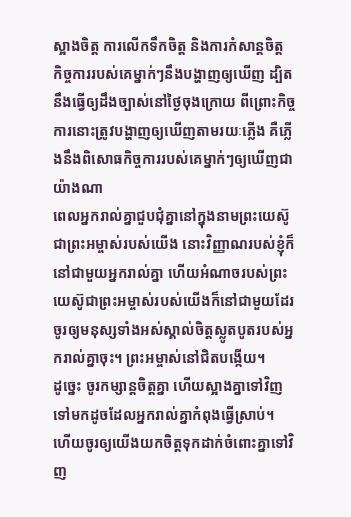ស្អាងចិត្ដ ការលើកទឹកចិត្ដ និងការកំសាន្ដចិត្ដ
កិច្ចការរបស់គេម្នាក់ៗនឹងបង្ហាញឲ្យឃើញ ដ្បិតនឹងធ្វើឲ្យដឹងច្បាស់នៅថ្ងៃចុងក្រោយ ពីព្រោះកិច្ចការនោះត្រូវបង្ហាញឲ្យឃើញតាមរយៈភ្លើង គឺភ្លើងនឹងពិសោធកិច្ចការរបស់គេម្នាក់ៗឲ្យឃើញជាយ៉ាងណា
ពេលអ្នករាល់គ្នាជួបជុំគ្នានៅក្នុងនាមព្រះយេស៊ូជាព្រះអម្ចាស់របស់យើង នោះវិញ្ញាណរបស់ខ្ញុំក៏នៅជាមួយអ្នករាល់គ្នា ហើយអំណាចរបស់ព្រះយេស៊ូជាព្រះអម្ចាស់របស់យើងក៏នៅជាមួយដែរ
ចូរឲ្យមនុស្សទាំងអស់ស្គាល់ចិត្ដស្លូតបូតរបស់អ្នករាល់គ្នាចុះ។ ព្រះអម្ចាស់នៅជិតបង្កើយ។
ដូច្នេះ ចូរកម្សាន្ដចិត្ដគ្នា ហើយស្អាងគ្នាទៅវិញទៅមកដូចដែលអ្នករាល់គ្នាកំពុងធ្វើស្រាប់។
ហើយចូរឲ្យយើងយកចិត្ដទុកដាក់ចំពោះគ្នាទៅវិញ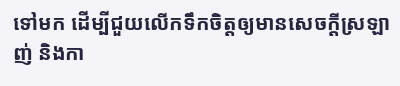ទៅមក ដើម្បីជួយលើកទឹកចិត្ដឲ្យមានសេចក្ដីស្រឡាញ់ និងកា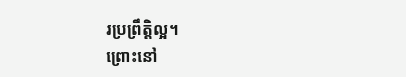រប្រព្រឹត្ដិល្អ។
ព្រោះនៅ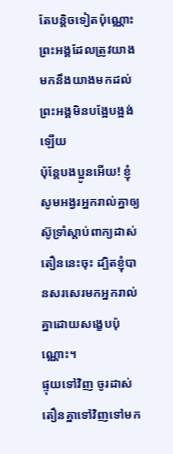តែបន្ដិចទៀតប៉ុណ្ណោះ ព្រះអង្គដែលត្រូវយាងមកនឹងយាងមកដល់ ព្រះអង្គមិនបង្អែបង្អង់ឡើយ
ប៉ុន្ដែបងប្អូនអើយ! ខ្ញុំសូមអង្វរអ្នករាល់គ្នាឲ្យស៊ូទ្រាំស្ដាប់ពាក្យដាស់តឿននេះចុះ ដ្បិតខ្ញុំបានសរសេរមកអ្នករាល់គ្នាដោយសង្ខេបប៉ុណ្ណោះ។
ផ្ទុយទៅវិញ ចូរដាស់តឿនគ្នាទៅវិញទៅមក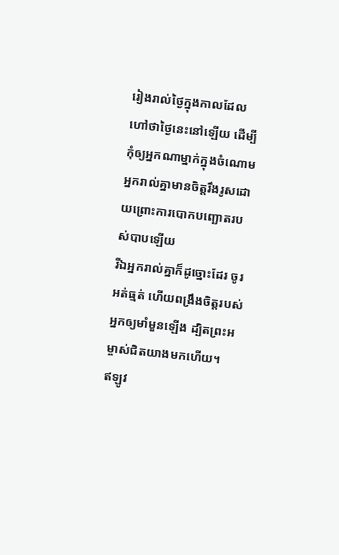រៀងរាល់ថ្ងៃក្នុងកាលដែលហៅថាថ្ងៃនេះនៅឡើយ ដើម្បីកុំឲ្យអ្នកណាម្នាក់ក្នុងចំណោមអ្នករាល់គ្នាមានចិត្ដរឹងរូសដោយព្រោះការបោកបញ្ឆោតរបស់បាបឡើយ
រីឯអ្នករាល់គ្នាក៏ដូច្នោះដែរ ចូរអត់ធ្មត់ ហើយពង្រឹងចិត្តរបស់អ្នកឲ្យមាំមួនឡើង ដ្បិតព្រះអម្ចាស់ជិតយាងមកហើយ។
ឥឡូវ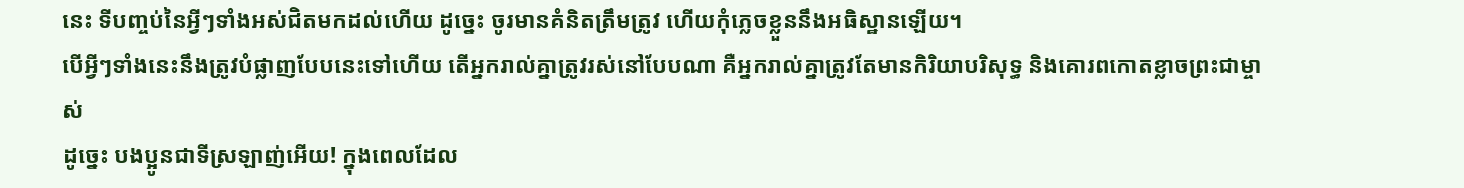នេះ ទីបញ្ចប់នៃអ្វីៗទាំងអស់ជិតមកដល់ហើយ ដូច្នេះ ចូរមានគំនិតត្រឹមត្រូវ ហើយកុំភ្លេចខ្លួននឹងអធិស្ឋានឡើយ។
បើអ្វីៗទាំងនេះនឹងត្រូវបំផ្លាញបែបនេះទៅហើយ តើអ្នករាល់គ្នាត្រូវរស់នៅបែបណា គឺអ្នករាល់គ្នាត្រូវតែមានកិរិយាបរិសុទ្ធ និងគោរពកោតខ្លាចព្រះជាម្ចាស់
ដូច្នេះ បងប្អូនជាទីស្រឡាញ់អើយ! ក្នុងពេលដែល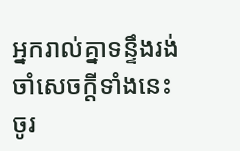អ្នករាល់គ្នាទន្ទឹងរង់ចាំសេចក្ដីទាំងនេះ ចូរ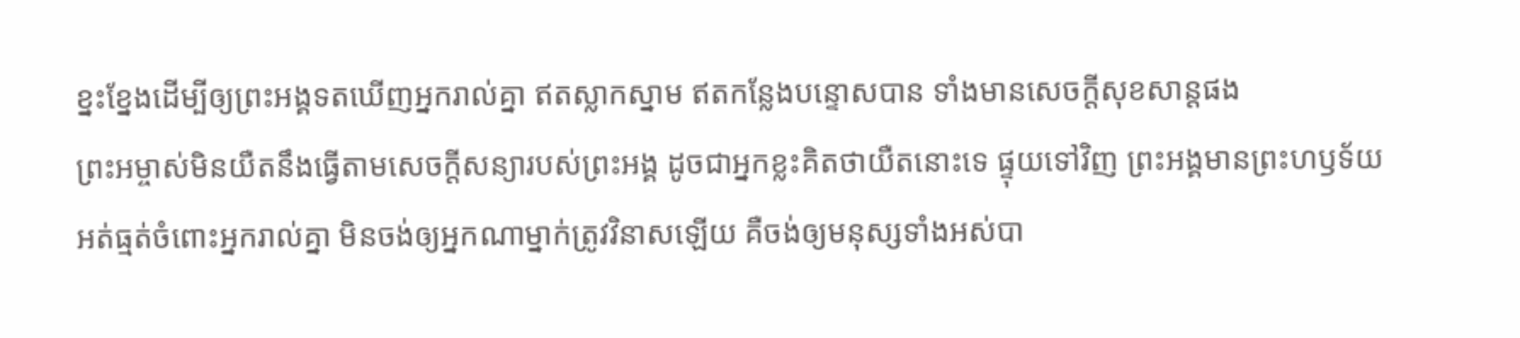ខ្នះខ្នែងដើម្បីឲ្យព្រះអង្គទតឃើញអ្នករាល់គ្នា ឥតស្លាកស្នាម ឥតកន្លែងបន្ទោសបាន ទាំងមានសេចក្ដីសុខសាន្ដផង
ព្រះអម្ចាស់មិនយឺតនឹងធ្វើតាមសេចក្ដីសន្យារបស់ព្រះអង្គ ដូចជាអ្នកខ្លះគិតថាយឺតនោះទេ ផ្ទុយទៅវិញ ព្រះអង្គមានព្រះហឫទ័យអត់ធ្មត់ចំពោះអ្នករាល់គ្នា មិនចង់ឲ្យអ្នកណាម្នាក់ត្រូវវិនាសឡើយ គឺចង់ឲ្យមនុស្សទាំងអស់បា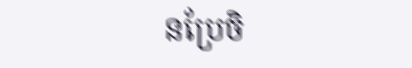នប្រែចិ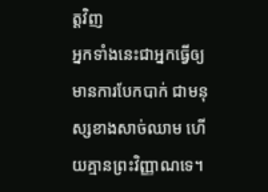ត្ដវិញ
អ្នកទាំងនេះជាអ្នកធ្វើឲ្យមានការបែកបាក់ ជាមនុស្សខាងសាច់ឈាម ហើយគ្មានព្រះវិញ្ញាណទេ។